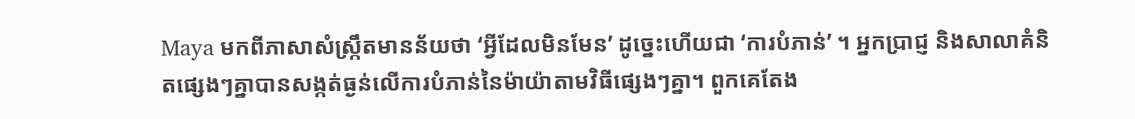Maya មកពីភាសាសំស្ក្រឹតមានន័យថា ‘អ្វីដែលមិនមែន’ ដូច្នេះហើយជា ‘ការបំភាន់’ ។ អ្នកប្រាជ្ញ និងសាលាគំនិតផ្សេងៗគ្នាបានសង្កត់ធ្ងន់លើការបំភាន់នៃម៉ាយ៉ាតាមវិធីផ្សេងៗគ្នា។ ពួកគេតែង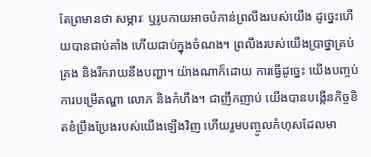តែព្រមានថា សម្ភារៈ ឬរូបកាយអាចបំភាន់ព្រលឹងរបស់យើង ដូច្នេះហើយបានជាប់គាំង ហើយជាប់ក្នុងចំណង។ ព្រលឹងរបស់យើងប្រាថ្នាគ្រប់គ្រង និងរីករាយនឹងបញ្ហា។ យ៉ាងណាក៏ដោយ ការធ្វើដូច្នេះ យើងបញ្ចប់ការបម្រើតណ្ហា លោភ និងកំហឹង។ ជាញឹកញាប់ យើងបានបង្កើនកិច្ចខិតខំប្រឹងប្រែងរបស់យើងឡើងវិញ ហើយរួមបញ្ចូលកំហុសដែលមា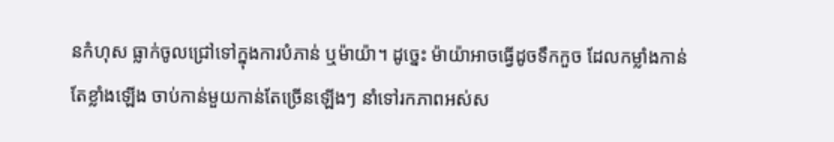នកំហុស ធ្លាក់ចូលជ្រៅទៅក្នុងការបំភាន់ ឬម៉ាយ៉ា។ ដូច្នេះ ម៉ាយ៉ាអាចធ្វើដូចទឹកកួច ដែលកម្លាំងកាន់តែខ្លាំងឡើង ចាប់កាន់មួយកាន់តែច្រើនឡើងៗ នាំទៅរកភាពអស់ស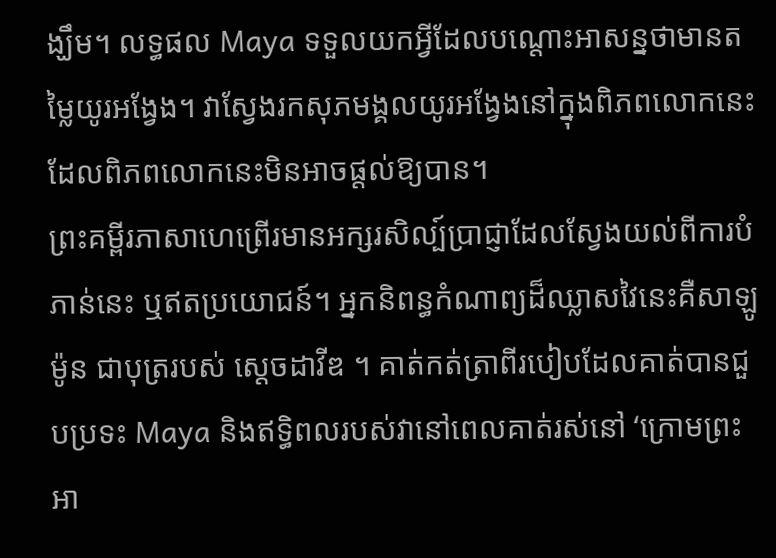ង្ឃឹម។ លទ្ធផល Maya ទទួលយកអ្វីដែលបណ្តោះអាសន្នថាមានតម្លៃយូរអង្វែង។ វាស្វែងរកសុភមង្គលយូរអង្វែងនៅក្នុងពិភពលោកនេះ ដែលពិភពលោកនេះមិនអាចផ្តល់ឱ្យបាន។
ព្រះគម្ពីរភាសាហេព្រើរមានអក្សរសិល្ប៍ប្រាជ្ញាដែលស្វែងយល់ពីការបំភាន់នេះ ឬឥតប្រយោជន៍។ អ្នកនិពន្ធកំណាព្យដ៏ឈ្លាសវៃនេះគឺសាឡូម៉ូន ជាបុត្ររបស់ ស្តេចដាវីឌ ។ គាត់កត់ត្រាពីរបៀបដែលគាត់បានជួបប្រទះ Maya និងឥទ្ធិពលរបស់វានៅពេលគាត់រស់នៅ ‘ក្រោមព្រះអា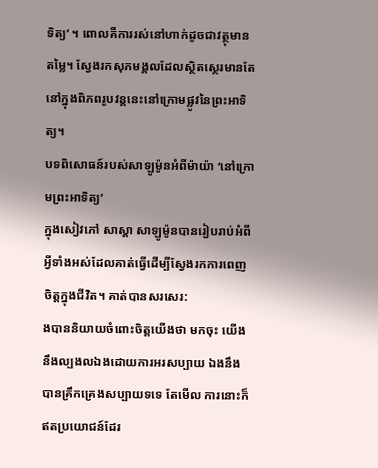ទិត្យ’ ។ ពោលគឺការរស់នៅហាក់ដូចជាវត្ថុមានតម្លៃ។ ស្វែងរកសុភមង្គលដែលស្ថិតស្ថេរមានតែនៅក្នុងពិភពរូបវន្តនេះនៅក្រោមផ្លូវនៃព្រះអាទិត្យ។
បទពិសោធន៍របស់សាឡូម៉ូនអំពីម៉ាយ៉ា ‘នៅក្រោមព្រះអាទិត្យ’
ក្នុងសៀវភៅ សាស្ដា សាឡូម៉ូនបានរៀបរាប់អំពីអ្វីទាំងអស់ដែលគាត់ធ្វើដើម្បីស្វែងរកការពេញចិត្តក្នុងជីវិត។ គាត់បានសរសេរ:
ងបាននិយាយចំពោះចិត្តយើងថា មកចុះ យើងនឹងល្បងលឯងដោយការអរសប្បាយ ឯងនឹងបានគ្រឹកគ្រេងសប្បាយទទេ តែមើល ការនោះក៏ឥតប្រយោជន៍ដែរ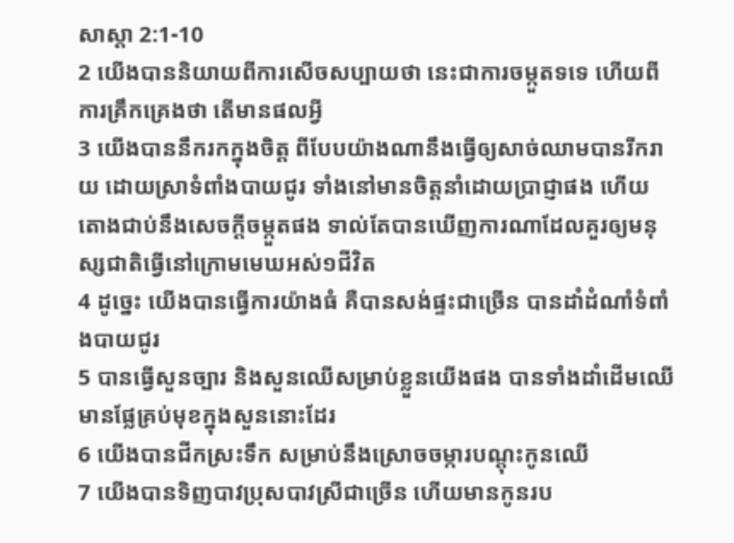សាស្តា 2:1-10
2 យើងបាននិយាយពីការសើចសប្បាយថា នេះជាការចម្កួតទទេ ហើយពីការគ្រឹកគ្រេងថា តើមានផលអ្វី
3 យើងបាននឹករកក្នុងចិត្ត ពីបែបយ៉ាងណានឹងធ្វើឲ្យសាច់ឈាមបានរីករាយ ដោយស្រាទំពាំងបាយជូរ ទាំងនៅមានចិត្តនាំដោយប្រាជ្ញាផង ហើយតោងជាប់នឹងសេចក្ដីចម្កួតផង ទាល់តែបានឃើញការណាដែលគួរឲ្យមនុស្សជាតិធ្វើនៅក្រោមមេឃអស់១ជីវិត
4 ដូច្នេះ យើងបានធ្វើការយ៉ាងធំ គឺបានសង់ផ្ទះជាច្រើន បានដាំដំណាំទំពាំងបាយជូរ
5 បានធ្វើសួនច្បារ និងសួនឈើសម្រាប់ខ្លួនយើងផង បានទាំងដាំដើមឈើមានផ្លែគ្រប់មុខក្នុងសួននោះដែរ
6 យើងបានជីកស្រះទឹក សម្រាប់នឹងស្រោចចម្ការបណ្តុះកូនឈើ
7 យើងបានទិញបាវប្រុសបាវស្រីជាច្រើន ហើយមានកូនរប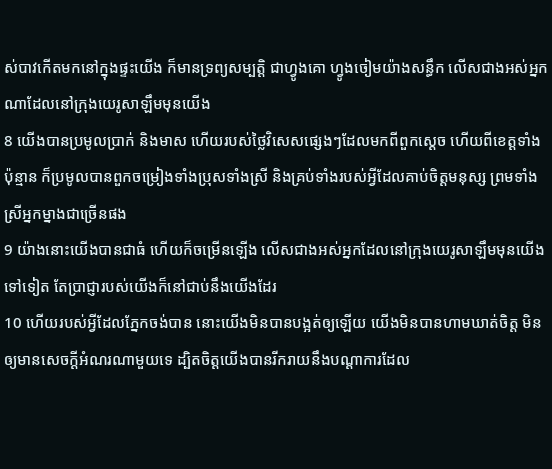ស់បាវកើតមកនៅក្នុងផ្ទះយើង ក៏មានទ្រព្យសម្បត្តិ ជាហ្វូងគោ ហ្វូងចៀមយ៉ាងសន្ធឹក លើសជាងអស់អ្នកណាដែលនៅក្រុងយេរូសាឡឹមមុនយើង
8 យើងបានប្រមូលប្រាក់ និងមាស ហើយរបស់ថ្លៃវិសេសផ្សេងៗដែលមកពីពួកស្តេច ហើយពីខេត្តទាំងប៉ុន្មាន ក៏ប្រមូលបានពួកចម្រៀងទាំងប្រុសទាំងស្រី និងគ្រប់ទាំងរបស់អ្វីដែលគាប់ចិត្តមនុស្ស ព្រមទាំងស្រីអ្នកម្នាងជាច្រើនផង
9 យ៉ាងនោះយើងបានជាធំ ហើយក៏ចម្រើនឡើង លើសជាងអស់អ្នកដែលនៅក្រុងយេរូសាឡឹមមុនយើងទៅទៀត តែប្រាជ្ញារបស់យើងក៏នៅជាប់នឹងយើងដែរ
10 ហើយរបស់អ្វីដែលភ្នែកចង់បាន នោះយើងមិនបានបង្អត់ឲ្យឡើយ យើងមិនបានហាមឃាត់ចិត្ត មិនឲ្យមានសេចក្ដីអំណរណាមួយទេ ដ្បិតចិត្តយើងបានរីករាយនឹងបណ្តាការដែល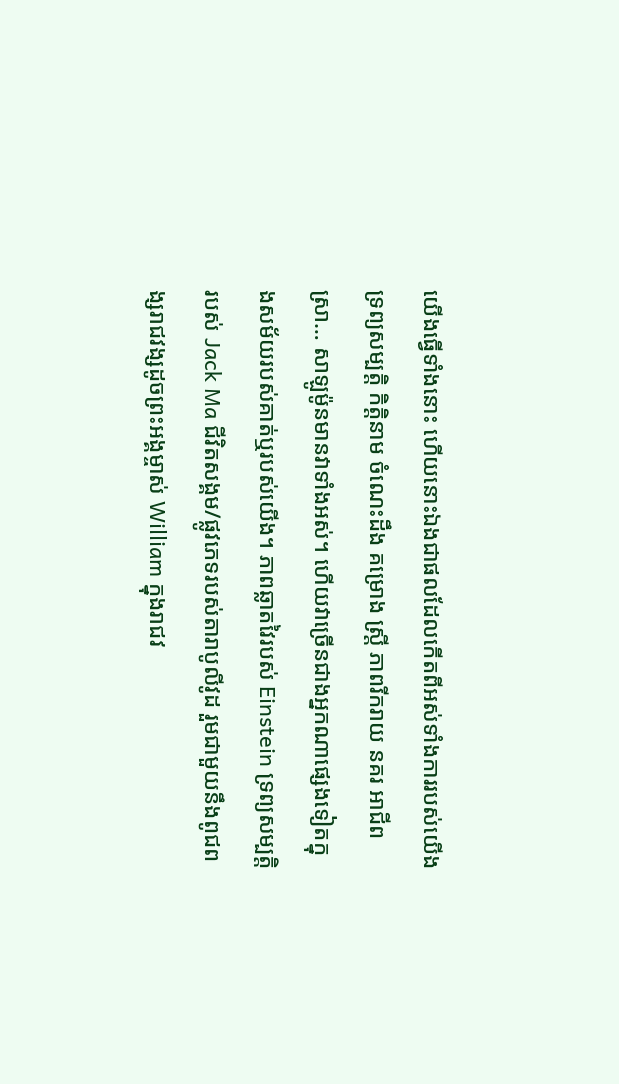យើងធ្វើទាំងនោះ ហើយនោះឯងជាផលដែលកើតពីអស់ទាំងការរបស់យើង
ទ្រព្យសម្បត្តិ កិត្តិនាម ចំណេះដឹង គម្រោង ស្ត្រី ភាពរីករាយ នគរ អាជីព ស្រា… សាឡូម៉ូនមានវាទាំងអស់។ ហើយវាច្រើនជាងអ្នកណាផ្សេងទៀតក្នុងសម័យរបស់គាត់ឬរបស់យើង។ ភាពឆ្លាតវៃរបស់ Einstein ទ្រព្យសម្បត្តិរបស់ Jack Ma ជីវិតសង្គម/ផ្លូវភេទរបស់តារាបូលីវូដ រួមជាមួយនឹងពូជពង្សរាជវង្សដូចព្រះអង្គម្ចាស់ William ក្នុងរាជវ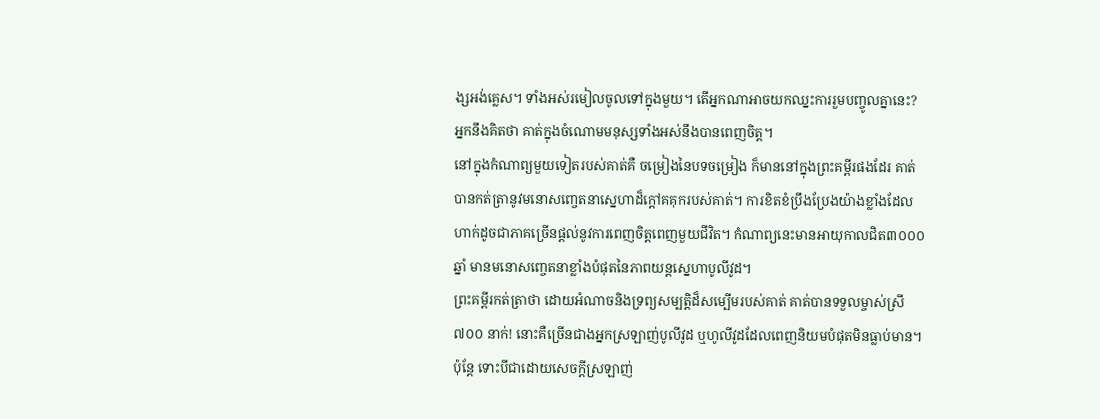ង្សអង់គ្លេស។ ទាំងអស់រមៀលចូលទៅក្នុងមួយ។ តើអ្នកណាអាចយកឈ្នះការរួមបញ្ចូលគ្នានេះ? អ្នកនឹងគិតថា គាត់ក្នុងចំណោមមនុស្សទាំងអស់នឹងបានពេញចិត្ត។
នៅក្នុងកំណាព្យមួយទៀតរបស់គាត់គឺ ចម្រៀងនៃបទចម្រៀង ក៏មាននៅក្នុងព្រះគម្ពីរផងដែរ គាត់បានកត់ត្រានូវមនោសញ្ចេតនាស្នេហាដ៏ក្តៅគគុករបស់គាត់។ ការខិតខំប្រឹងប្រែងយ៉ាងខ្លាំងដែលហាក់ដូចជាភាគច្រើនផ្តល់នូវការពេញចិត្តពេញមួយជីវិត។ កំណាព្យនេះមានអាយុកាលជិត៣០០០ឆ្នាំ មានមនោសញ្ចេតនាខ្លាំងបំផុតនៃភាពយន្តស្នេហាបូលីវូដ។
ព្រះគម្ពីរកត់ត្រាថា ដោយអំណាចនិងទ្រព្យសម្បត្តិដ៏សម្បើមរបស់គាត់ គាត់បានទទួលម្ចាស់ស្រី ៧០០ នាក់! នោះគឺច្រើនជាងអ្នកស្រឡាញ់បូលីវូដ ឬហូលីវូដដែលពេញនិយមបំផុតមិនធ្លាប់មាន។ ប៉ុន្តែ ទោះបីជាដោយសេចក្ដីស្រឡាញ់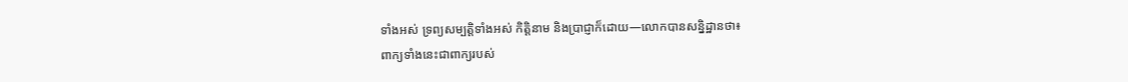ទាំងអស់ ទ្រព្យសម្បត្តិទាំងអស់ កិត្តិនាម និងប្រាជ្ញាក៏ដោយ—លោកបានសន្និដ្ឋានថា៖
ពាក្យទាំងនេះជាពាក្យរបស់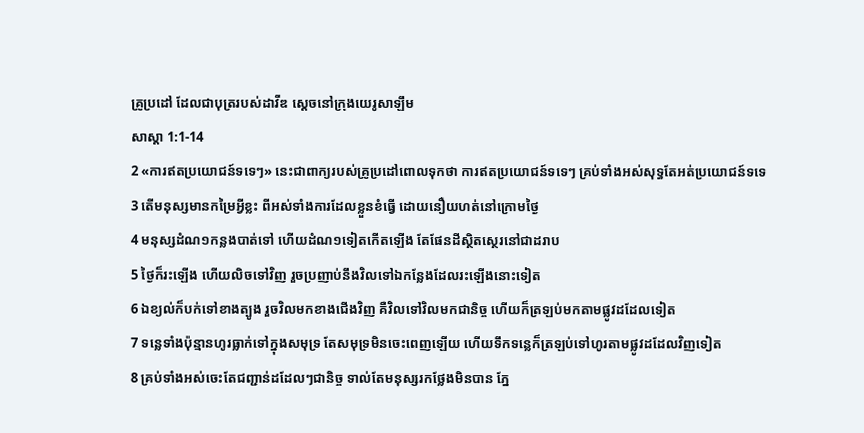គ្រូប្រដៅ ដែលជាបុត្ររបស់ដាវីឌ ស្តេចនៅក្រុងយេរូសាឡឹម
សាស្តា 1:1-14
2 «ការឥតប្រយោជន៍ទទេៗ» នេះជាពាក្យរបស់គ្រូប្រដៅពោលទុកថា ការឥតប្រយោជន៍ទទេៗ គ្រប់ទាំងអស់សុទ្ធតែអត់ប្រយោជន៍ទទេ
3 តើមនុស្សមានកម្រៃអ្វីខ្លះ ពីអស់ទាំងការដែលខ្លួនខំធ្វើ ដោយនឿយហត់នៅក្រោមថ្ងៃ
4 មនុស្សដំណ១កន្លងបាត់ទៅ ហើយដំណ១ទៀតកើតឡើង តែផែនដីស្ថិតស្ថេរនៅជាដរាប
5 ថ្ងៃក៏រះឡើង ហើយលិចទៅវិញ រួចប្រញាប់នឹងវិលទៅឯកន្លែងដែលរះឡើងនោះទៀត
6 ឯខ្យល់ក៏បក់ទៅខាងត្បូង រួចវិលមកខាងជើងវិញ គឺវិលទៅវិលមកជានិច្ច ហើយក៏ត្រឡប់មកតាមផ្លូវដដែលទៀត
7 ទន្លេទាំងប៉ុន្មានហូរធ្លាក់ទៅក្នុងសមុទ្រ តែសមុទ្រមិនចេះពេញឡើយ ហើយទឹកទន្លេក៏ត្រឡប់ទៅហូរតាមផ្លូវដដែលវិញទៀត
8 គ្រប់ទាំងអស់ចេះតែជញ្ជាន់ដដែលៗជានិច្ច ទាល់តែមនុស្សរកថ្លែងមិនបាន ភ្នែ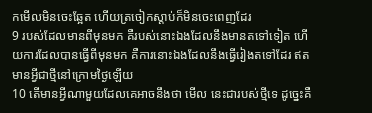កមើលមិនចេះឆ្អែត ហើយត្រចៀកស្តាប់ក៏មិនចេះពេញដែរ
9 របស់ដែលមានពីមុនមក គឺរបស់នោះឯងដែលនឹងមានតទៅទៀត ហើយការដែលបានធ្វើពីមុនមក គឺការនោះឯងដែលនឹងធ្វើរៀងតទៅដែរ ឥតមានអ្វីជាថ្មីនៅក្រោមថ្ងៃឡើយ
10 តើមានអ្វីណាមួយដែលគេអាចនឹងថា មើល នេះជារបស់ថ្មីទេ ដូច្នេះគឺ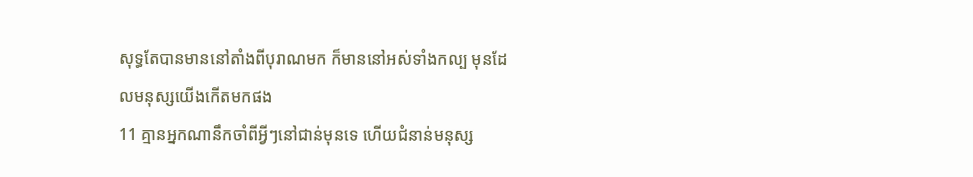សុទ្ធតែបានមាននៅតាំងពីបុរាណមក ក៏មាននៅអស់ទាំងកល្ប មុនដែលមនុស្សយើងកើតមកផង
11 គ្មានអ្នកណានឹកចាំពីអ្វីៗនៅជាន់មុនទេ ហើយជំនាន់មនុស្ស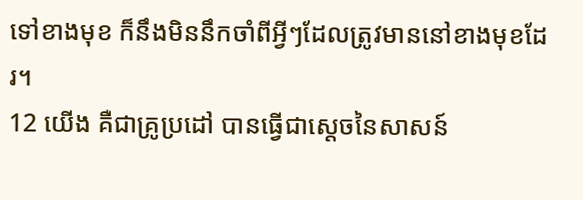ទៅខាងមុខ ក៏នឹងមិននឹកចាំពីអ្វីៗដែលត្រូវមាននៅខាងមុខដែរ។
12 យើង គឺជាគ្រូប្រដៅ បានធ្វើជាស្តេចនៃសាសន៍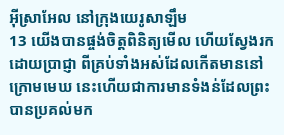អ៊ីស្រាអែល នៅក្រុងយេរូសាឡឹម
13 យើងបានផ្ចង់ចិត្តពិនិត្យមើល ហើយស្វែងរកដោយប្រាជ្ញា ពីគ្រប់ទាំងអស់ដែលកើតមាននៅក្រោមមេឃ នេះហើយជាការមានទំងន់ដែលព្រះបានប្រគល់មក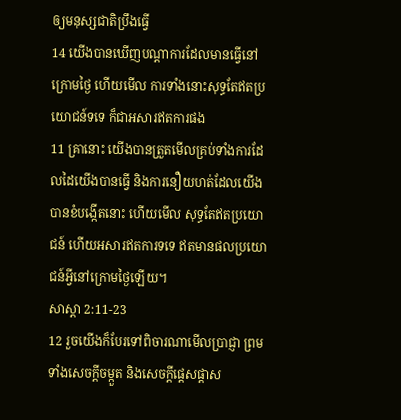ឲ្យមនុស្សជាតិប្រឹងធ្វើ
14 យើងបានឃើញបណ្តាការដែលមានធ្វើនៅក្រោមថ្ងៃ ហើយមើល ការទាំងនោះសុទ្ធតែឥតប្រយោជន៍ទទេ ក៏ជាអសារឥតការផង
11 គ្រានោះ យើងបានត្រួតមើលគ្រប់ទាំងការដែលដៃយើងបានធ្វើ និងការនឿយហត់ដែលយើងបានខំបង្កើតនោះ ហើយមើល សុទ្ធតែឥតប្រយោជន៍ ហើយអសារឥតការទទេ ឥតមានផលប្រយោជន៍អ្វីនៅក្រោមថ្ងៃឡើយ។
សាស្តា 2:11-23
12 រួចយើងក៏បែរទៅពិចារណាមើលប្រាជ្ញា ព្រមទាំងសេចក្ដីចម្កួត និងសេចក្ដីផ្តេសផ្តាស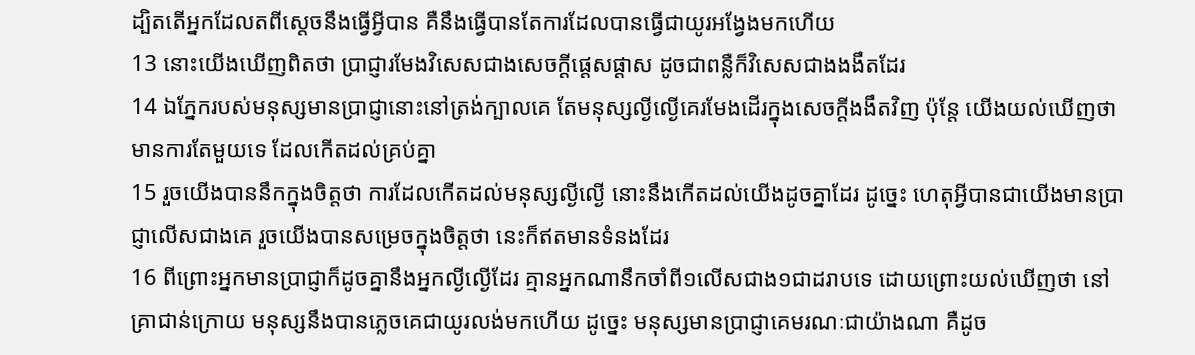ដ្បិតតើអ្នកដែលតពីស្តេចនឹងធ្វើអ្វីបាន គឺនឹងធ្វើបានតែការដែលបានធ្វើជាយូរអង្វែងមកហើយ
13 នោះយើងឃើញពិតថា ប្រាជ្ញារមែងវិសេសជាងសេចក្ដីផ្តេសផ្តាស ដូចជាពន្លឺក៏វិសេសជាងងងឹតដែរ
14 ឯភ្នែករបស់មនុស្សមានប្រាជ្ញានោះនៅត្រង់ក្បាលគេ តែមនុស្សល្ងីល្ងើគេរមែងដើរក្នុងសេចក្ដីងងឹតវិញ ប៉ុន្តែ យើងយល់ឃើញថា មានការតែមួយទេ ដែលកើតដល់គ្រប់គ្នា
15 រួចយើងបាននឹកក្នុងចិត្តថា ការដែលកើតដល់មនុស្សល្ងីល្ងើ នោះនឹងកើតដល់យើងដូចគ្នាដែរ ដូច្នេះ ហេតុអ្វីបានជាយើងមានប្រាជ្ញាលើសជាងគេ រួចយើងបានសម្រេចក្នុងចិត្តថា នេះក៏ឥតមានទំនងដែរ
16 ពីព្រោះអ្នកមានប្រាជ្ញាក៏ដូចគ្នានឹងអ្នកល្ងីល្ងើដែរ គ្មានអ្នកណានឹកចាំពី១លើសជាង១ជាដរាបទេ ដោយព្រោះយល់ឃើញថា នៅគ្រាជាន់ក្រោយ មនុស្សនឹងបានភ្លេចគេជាយូរលង់មកហើយ ដូច្នេះ មនុស្សមានប្រាជ្ញាគេមរណៈជាយ៉ាងណា គឺដូច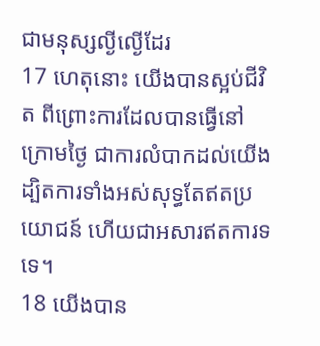ជាមនុស្សល្ងីល្ងើដែរ
17 ហេតុនោះ យើងបានស្អប់ជីវិត ពីព្រោះការដែលបានធ្វើនៅក្រោមថ្ងៃ ជាការលំបាកដល់យើង ដ្បិតការទាំងអស់សុទ្ធតែឥតប្រយោជន៍ ហើយជាអសារឥតការទទេ។
18 យើងបាន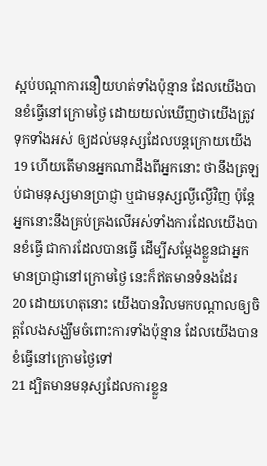ស្អប់បណ្តាការនឿយហត់ទាំងប៉ុន្មាន ដែលយើងបានខំធ្វើនៅក្រោមថ្ងៃ ដោយយល់ឃើញថាយើងត្រូវទុកទាំងអស់ ឲ្យដល់មនុស្សដែលបន្តក្រោយយើង
19 ហើយតើមានអ្នកណាដឹងពីអ្នកនោះ ថានឹងត្រឡប់ជាមនុស្សមានប្រាជ្ញា ឬជាមនុស្សល្ងីល្ងើវិញ ប៉ុន្តែ អ្នកនោះនឹងគ្រប់គ្រងលើអស់ទាំងការដែលយើងបានខំធ្វើ ជាការដែលបានធ្វើ ដើម្បីសម្ដែងខ្លួនជាអ្នកមានប្រាជ្ញានៅក្រោមថ្ងៃ នេះក៏ឥតមានទំនងដែរ
20 ដោយហេតុនោះ យើងបានវិលមកបណ្តាលឲ្យចិត្តលែងសង្ឃឹមចំពោះការទាំងប៉ុន្មាន ដែលយើងបានខំធ្វើនៅក្រោមថ្ងៃទៅ
21 ដ្បិតមានមនុស្សដែលការខ្លួន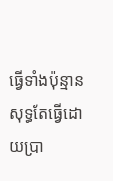ធ្វើទាំងប៉ុន្មាន សុទ្ធតែធ្វើដោយប្រា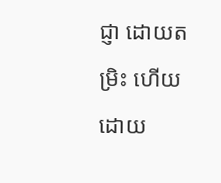ជ្ញា ដោយតម្រិះ ហើយដោយ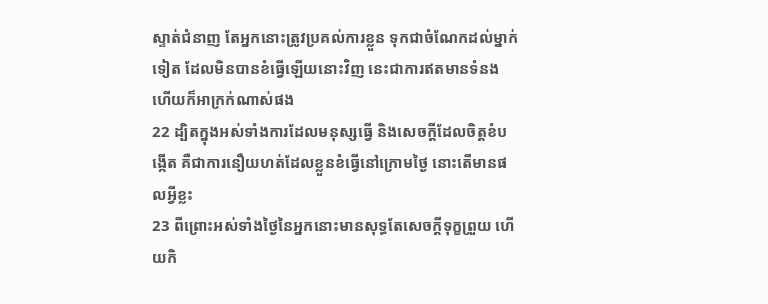ស្ទាត់ជំនាញ តែអ្នកនោះត្រូវប្រគល់ការខ្លួន ទុកជាចំណែកដល់ម្នាក់ទៀត ដែលមិនបានខំធ្វើឡើយនោះវិញ នេះជាការឥតមានទំនង ហើយក៏អាក្រក់ណាស់ផង
22 ដ្បិតក្នុងអស់ទាំងការដែលមនុស្សធ្វើ និងសេចក្ដីដែលចិត្តខំបង្កើត គឺជាការនឿយហត់ដែលខ្លួនខំធ្វើនៅក្រោមថ្ងៃ នោះតើមានផលអ្វីខ្លះ
23 ពីព្រោះអស់ទាំងថ្ងៃនៃអ្នកនោះមានសុទ្ធតែសេចក្ដីទុក្ខព្រួយ ហើយកិ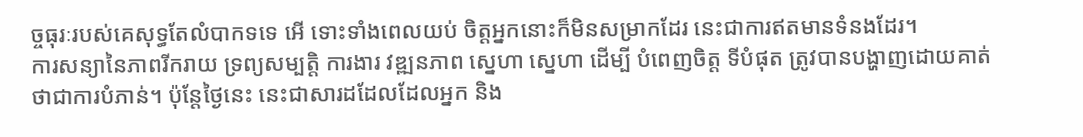ច្ចធុរៈរបស់គេសុទ្ធតែលំបាកទទេ អើ ទោះទាំងពេលយប់ ចិត្តអ្នកនោះក៏មិនសម្រាកដែរ នេះជាការឥតមានទំនងដែរ។
ការសន្យានៃភាពរីករាយ ទ្រព្យសម្បត្តិ ការងារ វឌ្ឍនភាព ស្នេហា ស្នេហា ដើម្បី បំពេញចិត្ត ទីបំផុត ត្រូវបានបង្ហាញដោយគាត់ថាជាការបំភាន់។ ប៉ុន្តែថ្ងៃនេះ នេះជាសារដដែលដែលអ្នក និង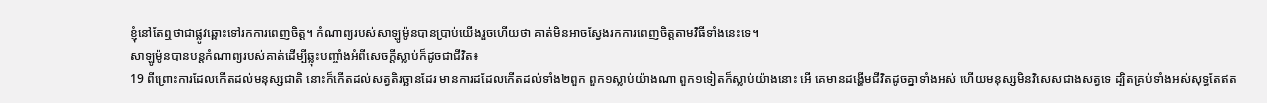ខ្ញុំនៅតែឮថាជាផ្លូវឆ្ពោះទៅរកការពេញចិត្ត។ កំណាព្យរបស់សាឡូម៉ូនបានប្រាប់យើងរួចហើយថា គាត់មិនអាចស្វែងរកការពេញចិត្តតាមវិធីទាំងនេះទេ។
សាឡូម៉ូនបានបន្តកំណាព្យរបស់គាត់ដើម្បីឆ្លុះបញ្ចាំងអំពីសេចក្ដីស្លាប់ក៏ដូចជាជីវិត៖
19 ពីព្រោះការដែលកើតដល់មនុស្សជាតិ នោះក៏កើតដល់សត្វតិរច្ឆានដែរ មានការដដែលកើតដល់ទាំង២ពួក ពួក១ស្លាប់យ៉ាងណា ពួក១ទៀតក៏ស្លាប់យ៉ាងនោះ អើ គេមានដង្ហើមជីវិតដូចគ្នាទាំងអស់ ហើយមនុស្សមិនវិសេសជាងសត្វទេ ដ្បិតគ្រប់ទាំងអស់សុទ្ធតែឥត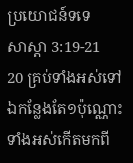ប្រយោជន៍ទទេ
សាស្តា 3:19-21
20 គ្រប់ទាំងអស់ទៅឯកន្លែងតែ១ប៉ុណ្ណោះ ទាំងអស់កើតមកពី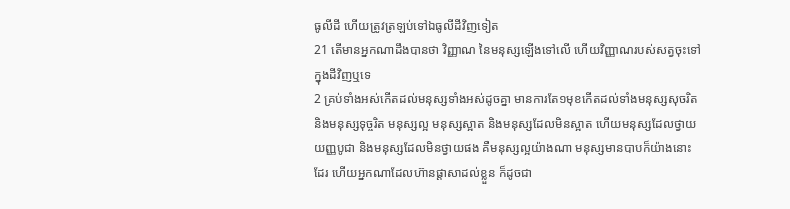ធូលីដី ហើយត្រូវត្រឡប់ទៅឯធូលីដីវិញទៀត
21 តើមានអ្នកណាដឹងបានថា វិញ្ញាណ នៃមនុស្សឡើងទៅលើ ហើយវិញ្ញាណរបស់សត្វចុះទៅក្នុងដីវិញឬទេ
2 គ្រប់ទាំងអស់កើតដល់មនុស្សទាំងអស់ដូចគ្នា មានការតែ១មុខកើតដល់ទាំងមនុស្សសុចរិត និងមនុស្សទុច្ចរិត មនុស្សល្អ មនុស្សស្អាត និងមនុស្សដែលមិនស្អាត ហើយមនុស្សដែលថ្វាយយញ្ញបូជា និងមនុស្សដែលមិនថ្វាយផង គឺមនុស្សល្អយ៉ាងណា មនុស្សមានបាបក៏យ៉ាងនោះដែរ ហើយអ្នកណាដែលហ៊ានផ្តាសាដល់ខ្លួន ក៏ដូចជា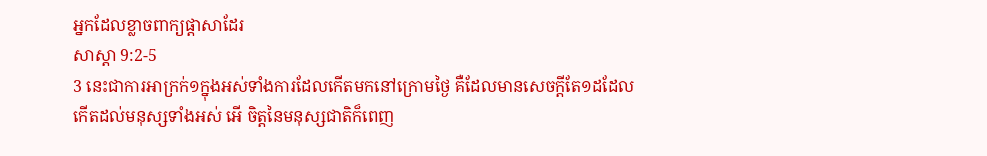អ្នកដែលខ្លាចពាក្យផ្តាសាដែរ
សាស្តា 9:2-5
3 នេះជាការអាក្រក់១ក្នុងអស់ទាំងការដែលកើតមកនៅក្រោមថ្ងៃ គឺដែលមានសេចក្ដីតែ១ដដែល កើតដល់មនុស្សទាំងអស់ អើ ចិត្តនៃមនុស្សជាតិក៏ពេញ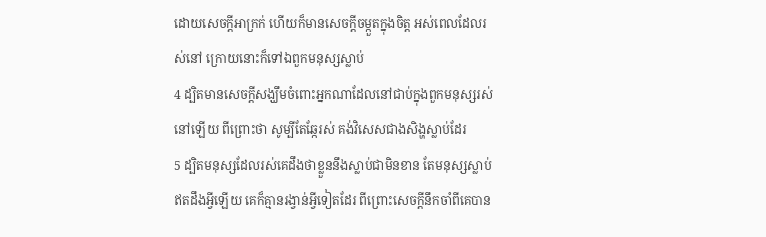ដោយសេចក្ដីអាក្រក់ ហើយក៏មានសេចក្ដីចម្កួតក្នុងចិត្ត អស់ពេលដែលរស់នៅ ក្រោយនោះក៏ទៅឯពួកមនុស្សស្លាប់
4 ដ្បិតមានសេចក្ដីសង្ឃឹមចំពោះអ្នកណាដែលនៅជាប់ក្នុងពួកមនុស្សរស់នៅឡើយ ពីព្រោះថា សូម្បីតែឆ្កែរស់ គង់វិសេសជាងសិង្ហស្លាប់ដែរ
5 ដ្បិតមនុស្សដែលរស់គេដឹងថាខ្លួននឹងស្លាប់ជាមិនខាន តែមនុស្សស្លាប់ឥតដឹងអ្វីឡើយ គេក៏គ្មានរង្វាន់អ្វីទៀតដែរ ពីព្រោះសេចក្ដីនឹកចាំពីគេបាន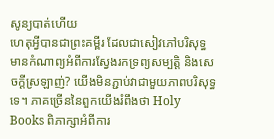សូន្យបាត់ហើយ
ហេតុអ្វីបានជាព្រះគម្ពីរ ដែលជាសៀវភៅបរិសុទ្ធ មានកំណាព្យអំពីការស្វែងរកទ្រព្យសម្បត្តិ និងសេចក្ដីស្រឡាញ់? យើងមិនភ្ជាប់វាជាមួយភាពបរិសុទ្ធទេ។ ភាគច្រើននៃពួកយើងរំពឹងថា Holy Books ពិភាក្សាអំពីការ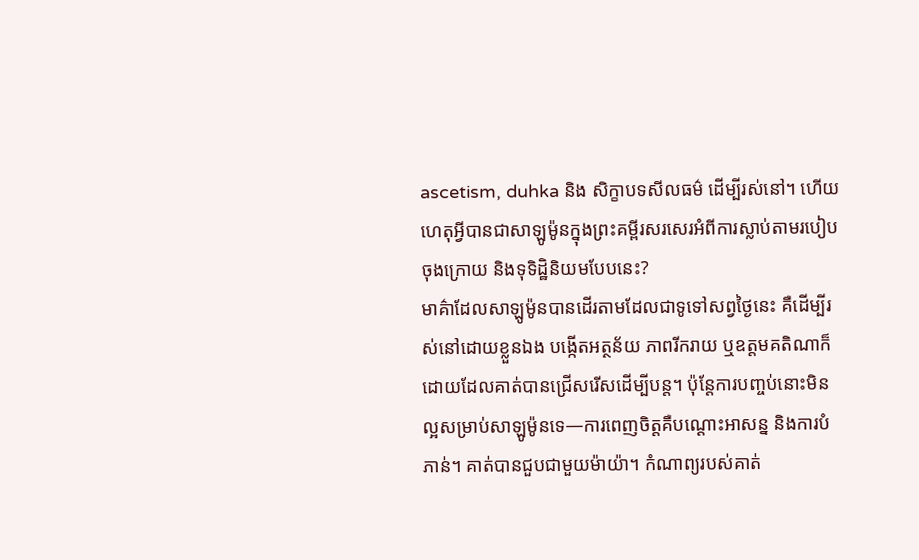ascetism, duhka និង សិក្ខាបទសីលធម៌ ដើម្បីរស់នៅ។ ហើយហេតុអ្វីបានជាសាឡូម៉ូនក្នុងព្រះគម្ពីរសរសេរអំពីការស្លាប់តាមរបៀបចុងក្រោយ និងទុទិដ្ឋិនិយមបែបនេះ?
មាគ៌ាដែលសាឡូម៉ូនបានដើរតាមដែលជាទូទៅសព្វថ្ងៃនេះ គឺដើម្បីរស់នៅដោយខ្លួនឯង បង្កើតអត្ថន័យ ភាពរីករាយ ឬឧត្តមគតិណាក៏ដោយដែលគាត់បានជ្រើសរើសដើម្បីបន្ត។ ប៉ុន្តែការបញ្ចប់នោះមិនល្អសម្រាប់សាឡូម៉ូនទេ—ការពេញចិត្តគឺបណ្ដោះអាសន្ន និងការបំភាន់។ គាត់បានជួបជាមួយម៉ាយ៉ា។ កំណាព្យរបស់គាត់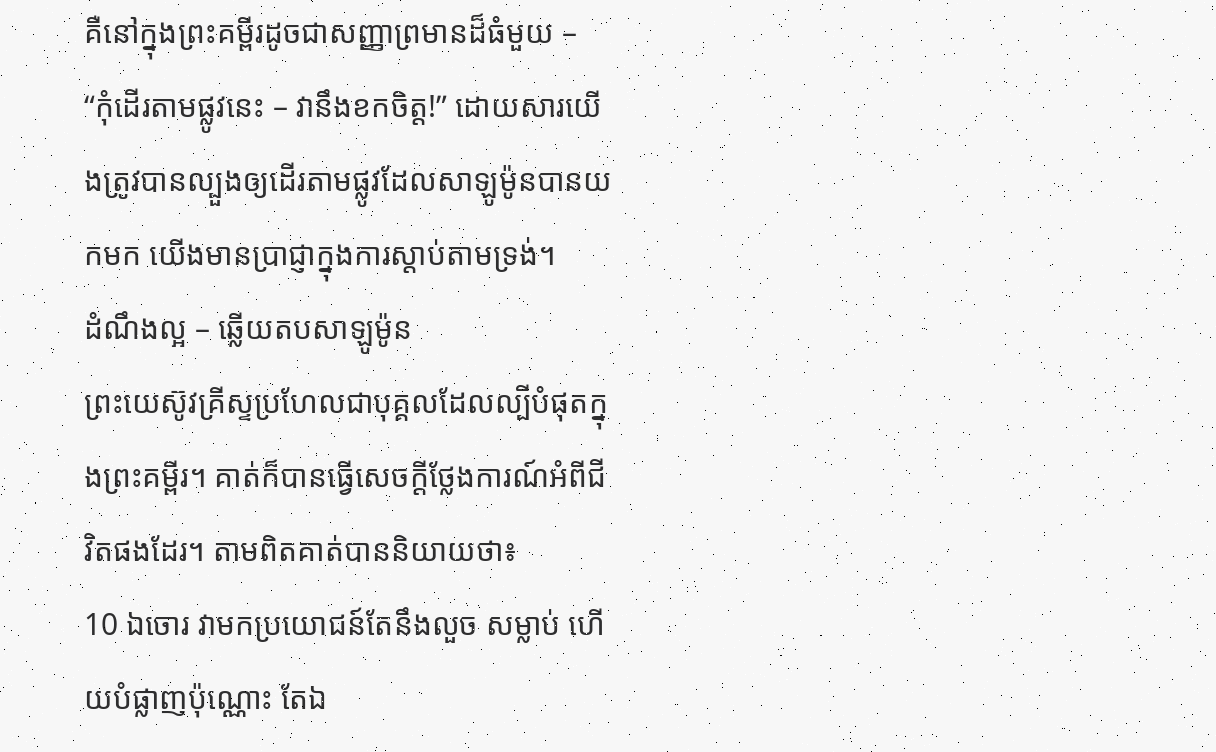គឺនៅក្នុងព្រះគម្ពីរដូចជាសញ្ញាព្រមានដ៏ធំមួយ – “កុំដើរតាមផ្លូវនេះ – វានឹងខកចិត្ត!” ដោយសារយើងត្រូវបានល្បួងឲ្យដើរតាមផ្លូវដែលសាឡូម៉ូនបានយកមក យើងមានប្រាជ្ញាក្នុងការស្តាប់តាមទ្រង់។
ដំណឹងល្អ – ឆ្លើយតបសាឡូម៉ូន
ព្រះយេស៊ូវគ្រីស្ទប្រហែលជាបុគ្គលដែលល្បីបំផុតក្នុងព្រះគម្ពីរ។ គាត់ក៏បានធ្វើសេចក្តីថ្លែងការណ៍អំពីជីវិតផងដែរ។ តាមពិតគាត់បាននិយាយថា៖
10 ឯចោរ វាមកប្រយោជន៍តែនឹងលួច សម្លាប់ ហើយបំផ្លាញប៉ុណ្ណោះ តែឯ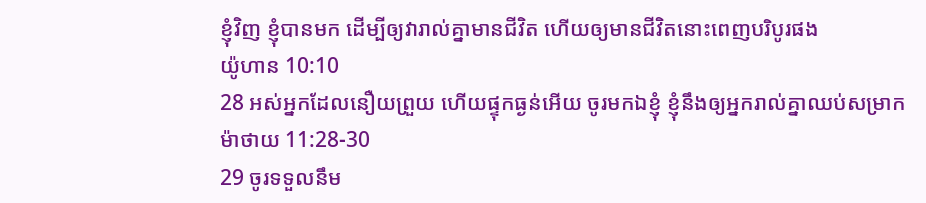ខ្ញុំវិញ ខ្ញុំបានមក ដើម្បីឲ្យវារាល់គ្នាមានជីវិត ហើយឲ្យមានជីវិតនោះពេញបរិបូរផង
យ៉ូហាន 10:10
28 អស់អ្នកដែលនឿយព្រួយ ហើយផ្ទុកធ្ងន់អើយ ចូរមកឯខ្ញុំ ខ្ញុំនឹងឲ្យអ្នករាល់គ្នាឈប់សម្រាក
ម៉ាថាយ 11:28-30
29 ចូរទទួលនឹម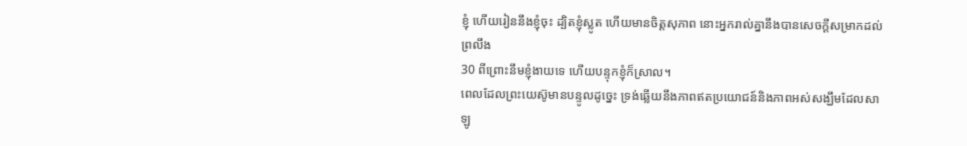ខ្ញុំ ហើយរៀននឹងខ្ញុំចុះ ដ្បិតខ្ញុំស្លូត ហើយមានចិត្តសុភាព នោះអ្នករាល់គ្នានឹងបានសេចក្ដីសម្រាកដល់ព្រលឹង
30 ពីព្រោះនឹមខ្ញុំងាយទេ ហើយបន្ទុកខ្ញុំក៏ស្រាល។
ពេលដែលព្រះយេស៊ូមានបន្ទូលដូច្នេះ ទ្រង់ឆ្លើយនឹងភាពឥតប្រយោជន៍និងភាពអស់សង្ឃឹមដែលសាឡូ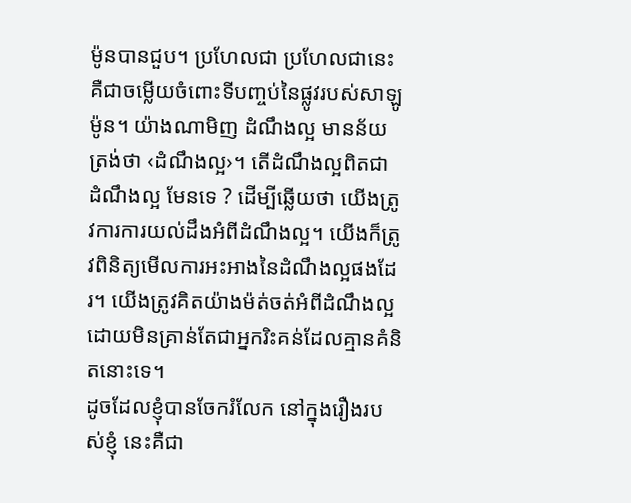ម៉ូនបានជួប។ ប្រហែលជា ប្រហែលជានេះគឺជាចម្លើយចំពោះទីបញ្ចប់នៃផ្លូវរបស់សាឡូម៉ូន។ យ៉ាងណាមិញ ដំណឹងល្អ មានន័យត្រង់ថា ‹ដំណឹងល្អ›។ តើដំណឹងល្អពិតជា ដំណឹងល្អ មែនទេ ? ដើម្បីឆ្លើយថា យើងត្រូវការការយល់ដឹងអំពីដំណឹងល្អ។ យើងក៏ត្រូវពិនិត្យមើលការអះអាងនៃដំណឹងល្អផងដែរ។ យើងត្រូវគិតយ៉ាងម៉ត់ចត់អំពីដំណឹងល្អ ដោយមិនគ្រាន់តែជាអ្នករិះគន់ដែលគ្មានគំនិតនោះទេ។
ដូចដែលខ្ញុំបានចែករំលែក នៅក្នុងរឿងរបស់ខ្ញុំ នេះគឺជា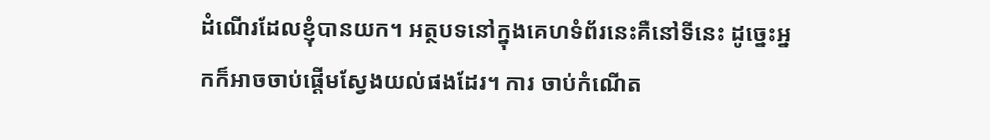ដំណើរដែលខ្ញុំបានយក។ អត្ថបទនៅក្នុងគេហទំព័រនេះគឺនៅទីនេះ ដូច្នេះអ្នកក៏អាចចាប់ផ្តើមស្វែងយល់ផងដែរ។ ការ ចាប់កំណើត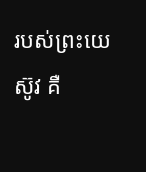របស់ព្រះយេស៊ូវ គឺ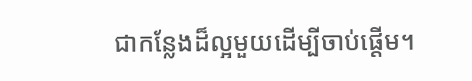ជាកន្លែងដ៏ល្អមួយដើម្បីចាប់ផ្តើម។